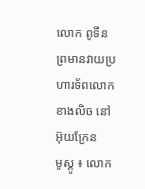លោក ពូទីន ព្រមានវាយប្រហារទ័ពលោកខាងលិច នៅអ៊ុយក្រែន
មូស្គូ ៖ លោក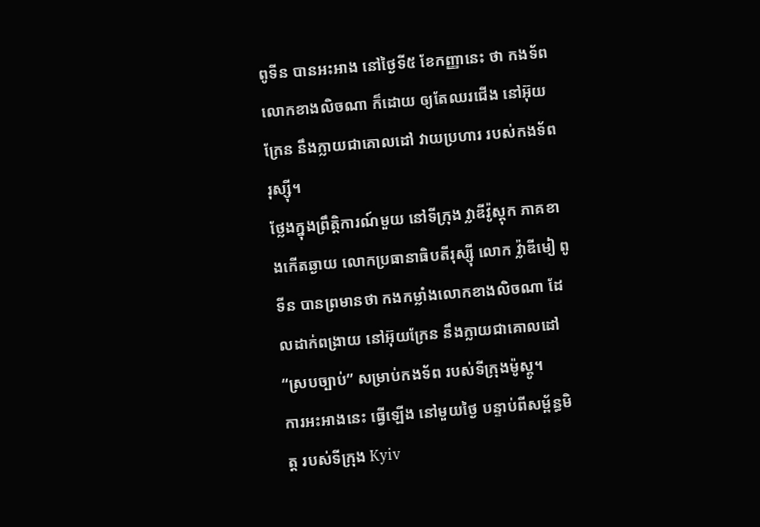ពូទីន បានអះអាង នៅថ្ងៃទី៥ ខែកញ្ញានេះ ថា កងទ័ពលោកខាងលិចណា ក៏ដោយ ឲ្យតែឈរជើង នៅអ៊ុយក្រែន នឹងក្លាយជាគោលដៅ វាយប្រហារ របស់កងទ័ពរុស្ស៊ី។
ថ្លែងក្នុងព្រឹត្តិការណ៍មួយ នៅទីក្រុង វ្លាឌីវ៉ូស្តុក ភាគខាងកើតឆ្ងាយ លោកប្រធានាធិបតីរុស្ស៊ី លោក វ្ល៉ាឌីមៀ ពូទីន បានព្រមានថា កងកម្លាំងលោកខាងលិចណា ដែលដាក់ពង្រាយ នៅអ៊ុយក្រែន នឹងក្លាយជាគោលដៅ “ស្របច្បាប់” សម្រាប់កងទ័ព របស់ទីក្រុងម៉ូស្គូ។
ការអះអាងនេះ ធ្វើឡើង នៅមួយថ្ងៃ បន្ទាប់ពីសម្ព័ន្ធមិត្ត របស់ទីក្រុង Kyiv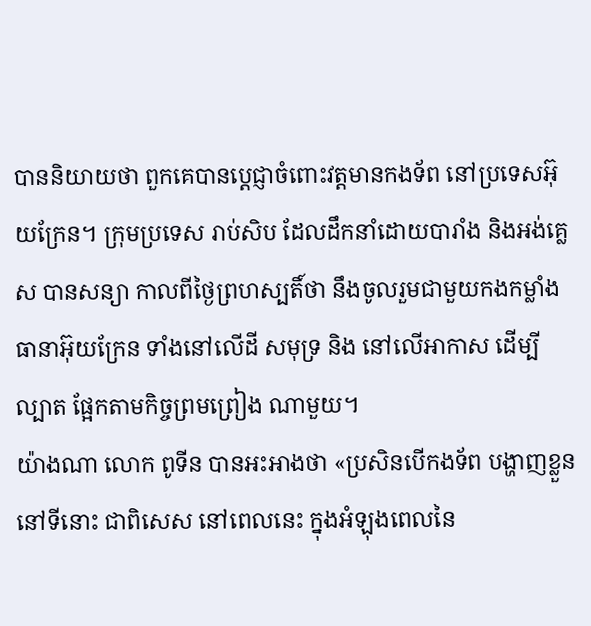បាននិយាយថា ពួកគេបានប្តេជ្ញាចំពោះវត្តមានកងទ័ព នៅប្រទេសអ៊ុយក្រែន។ ក្រុមប្រទេស រាប់សិប ដែលដឹកនាំដោយបារាំង និងអង់គ្លេស បានសន្យា កាលពីថ្ងៃព្រហស្បតិ៍ថា នឹងចូលរួមជាមួយកងកម្លាំងធានាអ៊ុយក្រែន ទាំងនៅលើដី សមុទ្រ និង នៅលើអាកាស ដើម្បីល្បាត ផ្អែកតាមកិច្ចព្រមព្រៀង ណាមួយ។
យ៉ាងណា លោក ពូទីន បានអះអាងថា «ប្រសិនបើកងទ័ព បង្ហាញខ្លួននៅទីនោះ ជាពិសេស នៅពេលនេះ ក្នុងអំឡុងពេលនៃ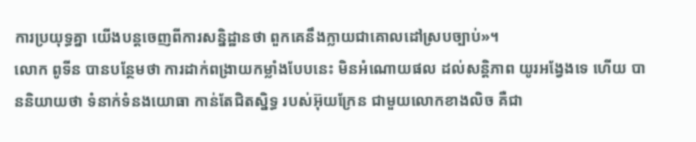ការប្រយុទ្ធគ្នា យើងបន្តចេញពីការសន្និដ្ឋានថា ពួកគេនឹងក្លាយជាគោលដៅស្របច្បាប់»។
លោក ពូទីន បានបន្ថែមថា ការដាក់ពង្រាយកម្លាំងបែបនេះ មិនអំណោយផល ដល់សន្តិភាព យូរអង្វែងទេ ហើយ បាននិយាយថា ទំនាក់ទំនងយោធា កាន់តែជិតស្និទ្ធ របស់អ៊ុយក្រែន ជាមួយលោកខាងលិច គឺជា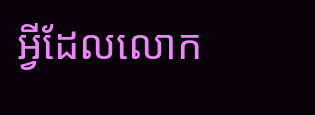អ្វីដែលលោក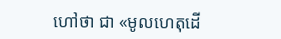ហៅថា ជា «មូលហេតុដើ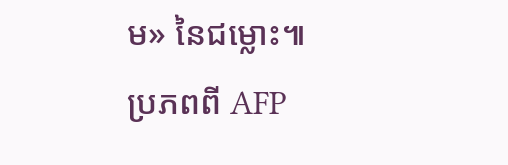ម» នៃជម្លោះ៕
ប្រភពពី AFP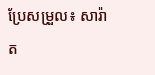ប្រែសម្រួល៖ សារ៉ាត